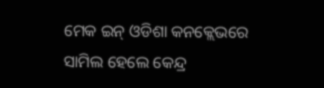ମେକ ଇନ୍ ଓଡିଶା କନକ୍ଲେଭରେ ସାମିଲ ହେଲେ କେନ୍ଦ୍ର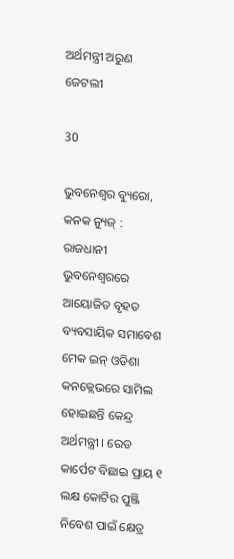ଅର୍ଥମନ୍ତ୍ରୀ ଅରୁଣ ଜେଟଲୀ

30

ଭୁବନେଶ୍ୱର ବ୍ୟୁରୋ, କନକ ନ୍ୟୁଜ୍ : ରାଜଧାନୀ ଭୁବନେଶ୍ୱରରେ ଆୟୋଜିତ ବୃହତ ବ୍ୟବସାୟିକ ସମାବେଶ ମେକ ଇନ୍ ଓଡିଶା କନକ୍ଲେଭରେ ସାମିଲ ହୋଇଛନ୍ତି କେନ୍ଦ୍ର ଅର୍ଥମନ୍ତ୍ରୀ । ରେଡ କାର୍ପେଟ ବିଛାଇ ପ୍ରାୟ ୧ ଲକ୍ଷ କୋଟିର ପୁଞ୍ଜି ନିବେଶ ପାଇଁ କ୍ଷେତ୍ର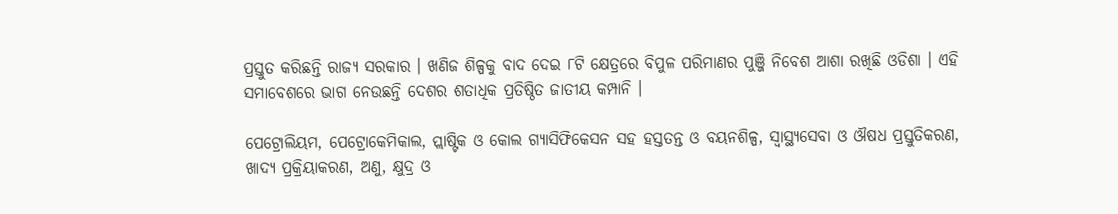ପ୍ରସ୍ତୁତ କରିଛନ୍ତି ରାଜ୍ୟ ସରକାର । ଖଣିଜ ଶିଳ୍ପକୁ ବାଦ ଦେଇ ୮ଟି କ୍ଷେତ୍ରରେ ବିପୁଳ ପରିମାଣର ପୁଞ୍ଜି ନିବେଶ ଆଶା ରଖିଛି ଓଡିଶା । ଏହି ସମାବେଶରେ ଭାଗ ନେଉଛନ୍ତି ଦେଶର ଶତାଧିକ ପ୍ରତିଷ୍ଠିତ ଜାତୀୟ କମ୍ପାନି ।

ପେଟ୍ରୋଲିୟମ, ପେଟ୍ରୋକେମିକାଲ, ପ୍ଲାଷ୍ଟିକ ଓ କୋଲ ଗ୍ୟାସିଫିକେସନ ସହ ହସ୍ତତନ୍ତ ଓ ବୟନଶିଳ୍ପ, ସ୍ୱାସ୍ଥ୍ୟସେବା ଓ ଔଷଧ ପ୍ରସ୍ତୁତିକରଣ, ଖାଦ୍ୟ ପ୍ରକ୍ରିୟାକରଣ, ଅଣୁ, କ୍ଷୁଦ୍ର ଓ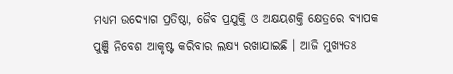ମଧ୍ୟମ ଉଦ୍ୟୋଗ ପ୍ରତିଷ୍ଠା, ଜୈବ ପ୍ରଯୁକ୍ତି ଓ ଅକ୍ଷୟଶକ୍ତି କ୍ଷେତ୍ରରେ ବ୍ୟାପକ ପୁଞ୍ଜି ନିବେଶ ଆକୃଷ୍ଟ କରିବାର ଲକ୍ଷ୍ୟ ରଖାଯାଇଛି । ଆଜି ମୁଖ୍ୟତଃ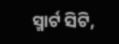ସ୍ମାର୍ଟ ସିଟି,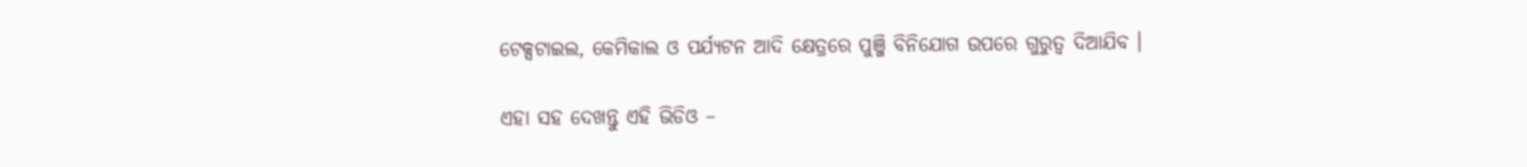ଟେକ୍ସଟାଇଲ, କେମିକାଲ ଓ ପର୍ଯ୍ୟଟନ ଆଦି କ୍ଷେତ୍ରରେ ପୁଞ୍ଜି ବିନିଯୋଗ ଉପରେ ଗୁରୁତ୍ୱ ଦିଆଯିବ ।

ଏହା ସହ ଦେଖନ୍ତୁ ଏହି ଭିଡିଓ –